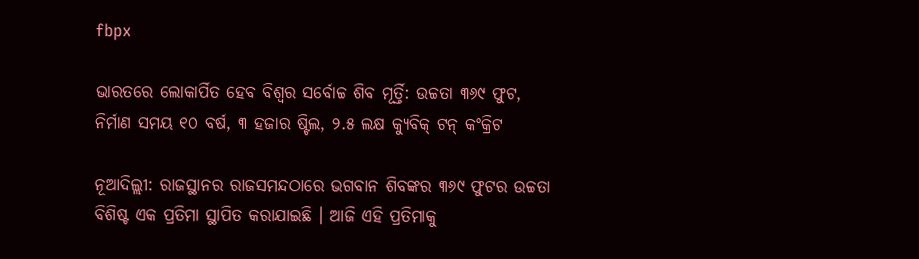fbpx

ଭାରତରେ ଲୋକାର୍ପିତ ହେବ ବିଶ୍ୱର ସର୍ବୋଚ୍ଚ ଶିବ ମୂର୍ତ୍ତି: ଉଚ୍ଚତା ୩୬୯ ଫୁଟ, ନିର୍ମାଣ ସମୟ ୧୦ ବର୍ଷ, ୩ ହଜାର ଷ୍ଟିଲ, ୨.୫ ଲକ୍ଷ କ୍ୟୁବିକ୍ ଟନ୍ କଂକ୍ରିଟ

ନୂଆଦିଲ୍ଲୀ: ରାଜସ୍ଥାନର ରାଜସମନ୍ଦଠାରେ ଭଗବାନ ଶିବଙ୍କର ୩୬୯ ଫୁଟର ଉଚ୍ଚତା ବିଶିଷ୍ଟ ଏକ ପ୍ରତିମା ସ୍ଥାପିତ କରାଯାଇଛି । ଆଜି ଏହି ପ୍ରତିମାକୁ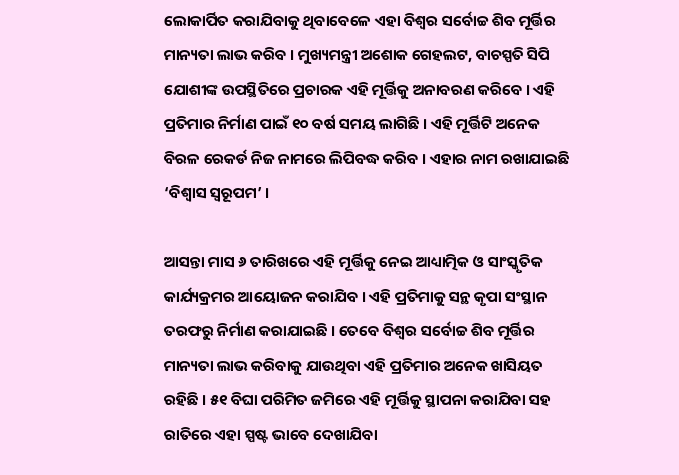ଲୋକାର୍ପିତ କରାଯିବାକୁ ଥିବାବେଳେ ଏହା ବିଶ୍ୱର ସର୍ବୋଚ୍ଚ ଶିବ ମୂର୍ତ୍ତିର ମାନ୍ୟତା ଲାଭ କରିବ । ମୁଖ୍ୟମନ୍ତ୍ରୀ ଅଶୋକ ଗେହଲଟ, ବାଚସ୍ପତି ସିପି ଯୋଶୀଙ୍କ ଉପସ୍ଥିତିରେ ପ୍ରଚାରକ ଏହି ମୂର୍ତ୍ତିକୁ ଅନାବରଣ କରିବେ । ଏହି ପ୍ରତିମାର ନିର୍ମାଣ ପାଇଁ ୧୦ ବର୍ଷ ସମୟ ଲାଗିଛି । ଏହି ମୂର୍ତ୍ତିଟି ଅନେକ ବିରଳ ରେକର୍ଡ ନିଜ ନାମରେ ଲିପିବଦ୍ଧ କରିବ । ଏହାର ନାମ ରଖାଯାଇଛି ‘ବିଶ୍ୱାସ ସ୍ୱରୂପମ’ ।

ଆସନ୍ତା ମାସ ୬ ତାରିଖରେ ଏହି ମୂର୍ତ୍ତିକୁ ନେଇ ଆଧ୍ୟାତ୍ମିକ ଓ ସାଂସ୍କୃତିକ କାର୍ଯ୍ୟକ୍ରମର ଆୟୋଜନ କରାଯିବ । ଏହି ପ୍ରତିମାକୁ ସନ୍ଥ କୃପା ସଂସ୍ଥାନ ତରଫରୁ ନିର୍ମାଣ କରାଯାଇଛି । ତେବେ ବିଶ୍ୱର ସର୍ବୋଚ୍ଚ ଶିବ ମୂର୍ତ୍ତିର ମାନ୍ୟତା ଲାଭ କରିବାକୁ ଯାଉଥିବା ଏହି ପ୍ରତିମାର ଅନେକ ଖାସିୟତ ରହିଛି । ୫୧ ବିଘା ପରିମିତ ଜମିରେ ଏହି ମୂର୍ତ୍ତିକୁ ସ୍ଥାପନା କରାଯିବା ସହ ରାତିରେ ଏହା ସ୍ପଷ୍ଟ ଭାବେ ଦେଖାଯିବା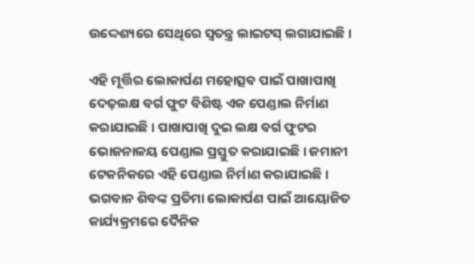ଉଦ୍ଦେଶ୍ୟରେ ସେଥିରେ ସ୍ୱତନ୍ତ୍ର ଲାଇଟସ୍ ଲଗାଯାଇଛି ।

ଏହି ମୂର୍ତ୍ତିର ଲୋକାର୍ପଣ ମହୋତ୍ସବ ପାଇଁ ପାଖାପାଖି ଦେଢ଼ଲକ୍ଷ ବର୍ଗ ଫୁଟ ବିଶିଷ୍ଟ ଏକ ପେଣ୍ଡାଲ ନିର୍ମାଣ କରାଯାଇଛି । ପାଖାପାଖି ଦୁଇ ଲକ୍ଷ ବର୍ଗ ଫୁଟର ଭୋଜନାଳୟ ପେଣ୍ଡାଲ ପ୍ରସ୍ତୁତ କରାଯାଇଛି । ଜମାନୀ ଟେକନିକରେ ଏହି ପେଣ୍ଡାଲ ନିର୍ମାଣ କରାଯାଇଛି । ଭଗବାନ ଶିବଙ୍କ ପ୍ରତିମା ଲୋକାର୍ପଣ ପାଇଁ ଆୟୋଜିତ କାର୍ଯ୍ୟକ୍ରମରେ ଦୈନିକ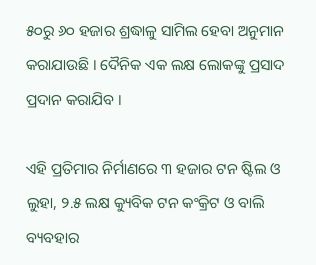୫୦ରୁ ୬୦ ହଜାର ଶ୍ରଦ୍ଧାଳୁ ସାମିଲ ହେବା ଅନୁମାନ କରାଯାଉଛି । ଦୈନିକ ଏକ ଲକ୍ଷ ଲୋକଙ୍କୁ ପ୍ରସାଦ ପ୍ରଦାନ କରାଯିବ ।

ଏହି ପ୍ରତିମାର ନିର୍ମାଣରେ ୩ ହଜାର ଟନ ଷ୍ଟିଲ ଓ ଲୁହା, ୨.୫ ଲକ୍ଷ କ୍ୟୁବିକ ଟନ କଂକ୍ରିଟ ଓ ବାଲି ବ୍ୟବହାର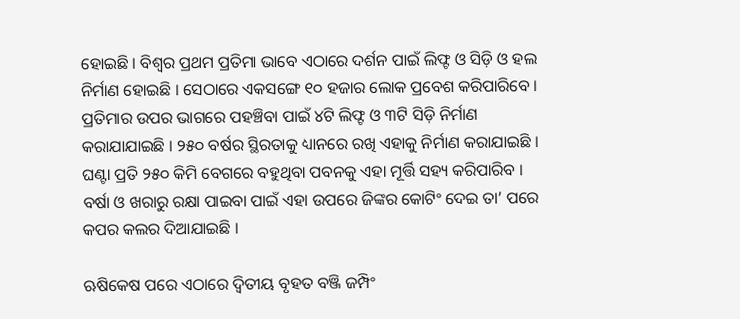ହୋଇଛି । ବିଶ୍ୱର ପ୍ରଥମ ପ୍ରତିମା ଭାବେ ଏଠାରେ ଦର୍ଶନ ପାଇଁ ଲିଫ୍ଟ ଓ ସିଡ଼ି ଓ ହଲ ନିର୍ମାଣ ହୋଇଛି । ସେଠାରେ ଏକସଙ୍ଗେ ୧୦ ହଜାର ଲୋକ ପ୍ରବେଶ କରିପାରିବେ । ପ୍ରତିମାର ଉପର ଭାଗରେ ପହଞ୍ଚିବା ପାଇଁ ୪ଟି ଲିଫ୍ଟ ଓ ୩ଟି ସିଡ଼ି ନିର୍ମାଣ କରାଯାଯାଇଛି । ୨୫୦ ବର୍ଷର ସ୍ଥିରତାକୁ ଧ୍ୟାନରେ ରଖି ଏହାକୁ ନିର୍ମାଣ କରାଯାଇଛି । ଘଣ୍ଟା ପ୍ରତି ୨୫୦ କିମି ବେଗରେ ବହୁଥିବା ପବନକୁ ଏହା ମୂର୍ତ୍ତି ସହ୍ୟ କରିପାରିବ । ବର୍ଷା ଓ ଖରାରୁ ରକ୍ଷା ପାଇବା ପାଇଁ ଏହା ଉପରେ ଜିଙ୍କର କୋଟିଂ ଦେଇ ତା’ ପରେ କପର କଲର ଦିଆଯାଇଛି ।

ଋଷିକେଷ ପରେ ଏଠାରେ ଦ୍ୱିତୀୟ ବୃହତ ବଞ୍ଜି ଜମ୍ପିଂ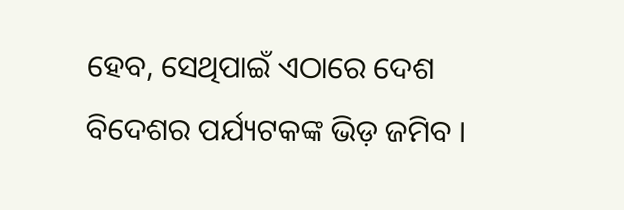ହେବ, ସେଥିପାଇଁ ଏଠାରେ ଦେଶ ବିଦେଶର ପର୍ଯ୍ୟଟକଙ୍କ ଭିଡ଼ ଜମିବ ।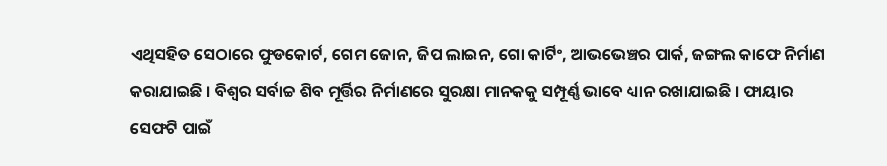ଏଥିସହିତ ସେଠାରେ ଫୁଡକୋର୍ଟ, ଗେମ ଜୋନ, ଜିପ ଲାଇନ, ଗୋ କାର୍ଟିଂ, ଆଭଭେଞ୍ଚର ପାର୍କ, ଜଙ୍ଗଲ କାଫେ ନିର୍ମାଣ କରାଯାଇଛି । ବିଶ୍ୱର ସର୍ବାଚ୍ଚ ଶିବ ମୂର୍ତ୍ତିର ନିର୍ମାଣରେ ସୁରକ୍ଷା ମାନକକୁ ସମ୍ପୂର୍ଣ୍ଣ ଭାବେ ଧ୍ୟାନ ରଖାଯାଇଛି । ଫାୟାର ସେଫଟି ପାଇଁ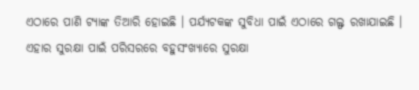ଏଠାରେ ପାଣି ଟ୍ୟାଙ୍କ ତିଆରି ହୋଇଛି । ପର୍ଯ୍ୟଟକଙ୍କ ସୁବିଧା ପାଇଁ ଏଠାରେ ଗଲ୍ଫ ରଖାଯାଇଛି । ଏହାର ସୁରକ୍ଷା ପାଇଁ ପରିସରରେ ବହୁସଂଖ୍ୟାରେ ସୁରକ୍ଷା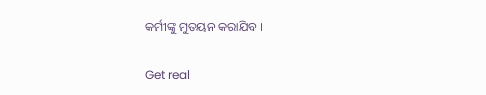କର୍ମୀଙ୍କୁ ମୁତୟନ କରାଯିବ ।

Get real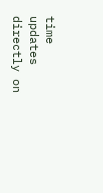time updates directly on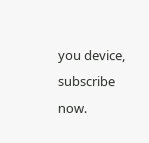you device, subscribe now.